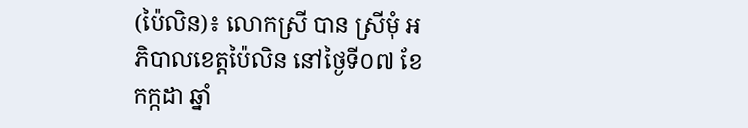(ប៉ៃលិន)៖ លោកស្រី បាន ស្រីមុំ អភិបាលខេត្តប៉ៃលិន នៅថ្ងៃទី០៧ ខែកក្កដា ឆ្នាំ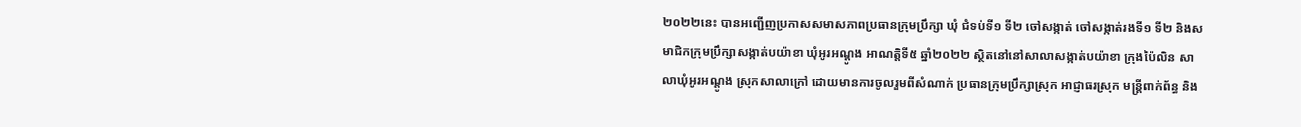២០២២នេះ បានអញ្ជើញប្រកាសសមាសភាពប្រធានក្រុមប្រឹក្សា ឃុំ ជំទប់ទី១ ទី២ ចៅសង្កាត់ ចៅសង្កាត់រងទី១ ទី២ និងសមាជិកក្រុមប្រឹក្សាសង្កាត់បយ៉ាខា ឃុំអូរអណ្តូង អាណត្តិទី៥ ឆ្នាំ២០២២ ស្ថិតនៅនៅសាលាសង្កាត់បយ៉ាខា ក្រុងប៉ៃលិន សាលាឃុំអូរអណ្តូង ស្រុកសាលាក្រៅ ដោយមានការចូលរួមពីសំណាក់ ប្រធានក្រុមប្រឹក្សាស្រុក អាជ្ញាធរស្រុក មន្ត្រីពាក់ព័ន្ធ និង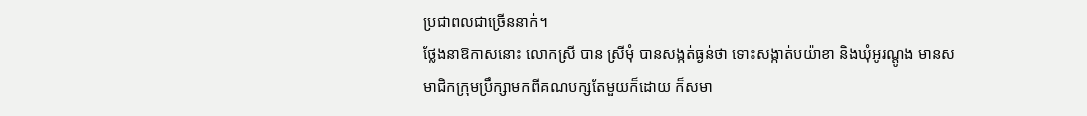ប្រជាពលជាច្រើននាក់។
ថ្លែងនាឱកាសនោះ លោកស្រី បាន ស្រីមុំ បានសង្កត់ធ្ងន់ថា ទោះសង្កាត់បយ៉ាខា និងឃុំអូរណ្តូង មានសមាជិកក្រុមប្រឹក្សាមកពីគណបក្សតែមួយក៏ដោយ ក៏សមា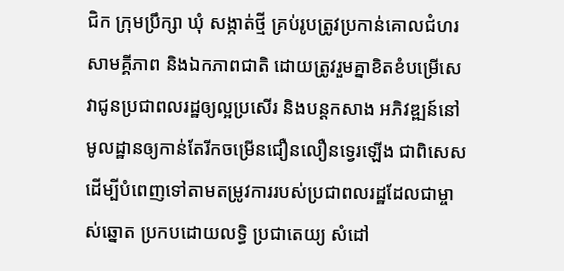ជិក ក្រុមប្រឹក្សា ឃុំ សង្កាត់ថ្មី គ្រប់រូបត្រូវប្រកាន់គោលជំហរ សាមគ្គីភាព និងឯកភាពជាតិ ដោយត្រូវរួមគ្នាខិតខំបម្រើសេវាជូនប្រជាពលរដ្ឋឲ្យល្អប្រសើរ និងបន្តកសាង អភិវឌ្ឍន៍នៅមូលដ្ឋានឲ្យកាន់តែរីកចម្រើនជឿនលឿនទ្វេរឡើង ជាពិសេសដើម្បីបំពេញទៅតាមតម្រូវការរបស់ប្រជាពលរដ្ឋដែលជាម្ចាស់ឆ្នោត ប្រកបដោយលទ្ធិ ប្រជាតេយ្យ សំដៅ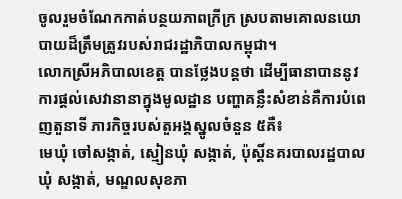ចូលរួមចំណែកកាត់បន្ថយភាពក្រីក្រ ស្របតាមគោលនយោបាយដ៏ត្រឹមត្រូវរបស់រាជរដ្ឋាភិបាលកម្ពុជា។
លោកស្រីអភិបាលខេត្ត បានថ្លែងបន្តថា ដើម្បីធានាបាននូវការផ្ដល់សេវានានាក្នុងមូលដ្ឋាន បញ្ហាគន្លឹះសំខាន់គឺការបំពេញតួនាទី ភារកិច្ចរបស់តួអង្គស្នូលចំនួន ៥គឺ៖
មេឃុំ ចៅសង្កាត់, ស្មៀនឃុំ សង្កាត់, ប៉ុស្តិ៍នគរបាលរដ្ឋបាលឃុំ សង្កាត់, មណ្ឌលសុខភា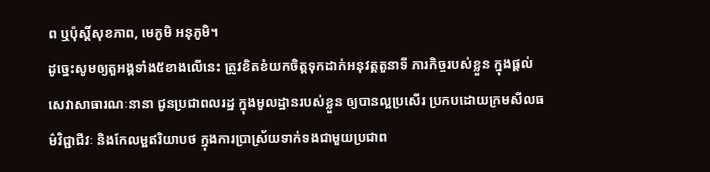ព ឬប៉ុស្តិ៍សុខភាព, មេភូមិ អនុភូមិ។
ដូច្នេះសូមឲ្យតួអង្គទាំង៥ខាងលើនេះ ត្រូវខិតខំយកចិត្តទុកដាក់អនុវត្តតួនាទី ភារកិច្ចរបស់ខ្លួន ក្នុងផ្តល់សេវាសាធារណៈនានា ជូនប្រជាពលរដ្ឋ ក្នុងមូលដ្ឋានរបស់ខ្លួន ឲ្យបានល្អប្រសើរ ប្រកបដោយក្រមសីលធម៌វិជ្ជាជីវៈ និងកែលម្អឥរិយាបថ ក្នុងការប្រាស្រ័យទាក់ទងជាមួយប្រជាព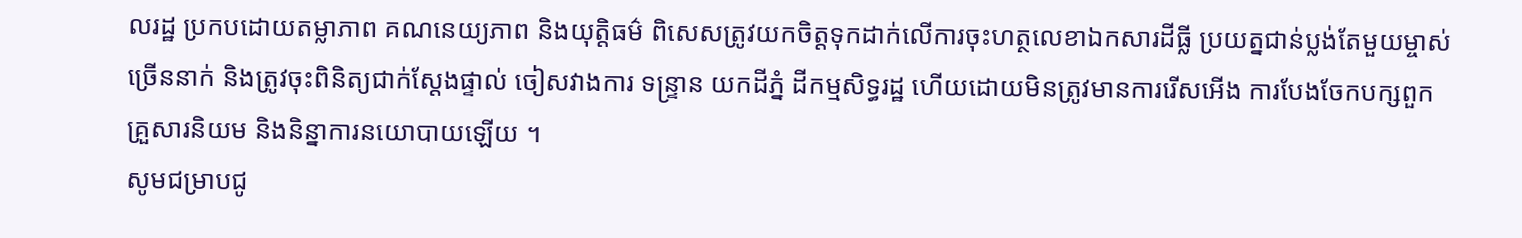លរដ្ឋ ប្រកបដោយតម្លាភាព គណនេយ្យភាព និងយុត្តិធម៌ ពិសេសត្រូវយកចិត្តទុកដាក់លើការចុះហត្ថលេខាឯកសារដីធ្លី ប្រយត្នជាន់ប្លង់តែមួយម្ចាស់ច្រើននាក់ និងត្រូវចុះពិនិត្យជាក់ស្តែងផ្ទាល់ ចៀសវាងការ ទន្ទ្រាន យកដីភ្នំ ដីកម្មសិទ្ធរដ្ឋ ហើយដោយមិនត្រូវមានការរើសអើង ការបែងចែកបក្សពួក គ្រួសារនិយម និងនិន្នាការនយោបាយឡើយ ។
សូមជម្រាបជូ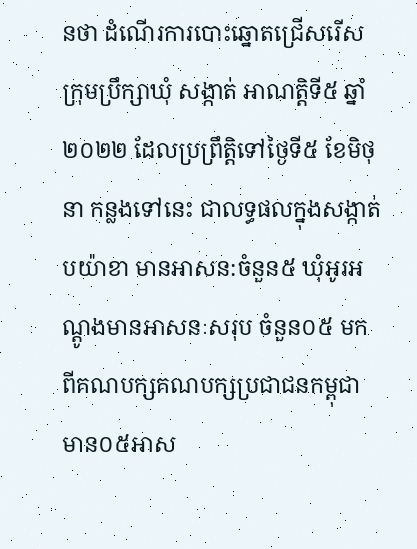នថា ដំណើរការបោះឆ្នោតជ្រើសរើស ក្រុមប្រឹក្សាឃុំ សង្កាត់ អាណត្តិទី៥ ឆ្នាំ២០២២ ដែលប្រព្រឹត្តិទៅថ្ងៃទី៥ ខែមិថុនា កន្លងទៅនេះ ជាលទ្ធផលក្នុងសង្កាត់ បយ៉ាខា មានអាសន:ចំនួន៥ ឃុំអូរអណ្តូងមានអាសនៈសរុប ចំនួន០៥ មកពីគណបក្សគណបក្សប្រជាជនកម្ពុជា មាន០៥អាស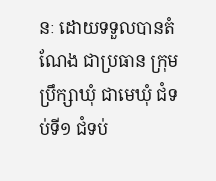នៈ ដោយទទួលបានតំណែង ជាប្រធាន ក្រុមប្រឹក្សាឃុំ ជាមេឃុំ ជំទប់ទី១ ជំទប់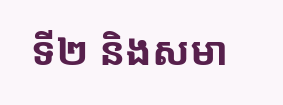ទី២ និងសមា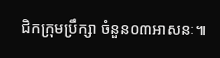ជិកក្រុមប្រឹក្សា ចំនួន០៣អាសនៈ៕